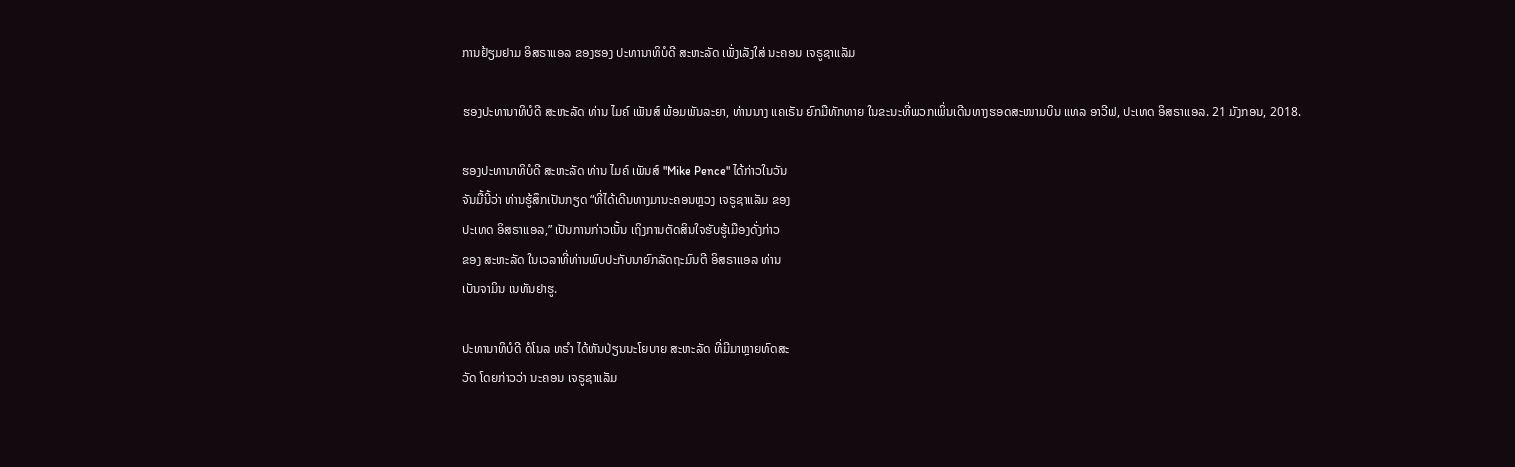ການຢ້ຽມຢາມ ອິສຣາແອລ ຂອງຮອງ ປະທານາທິບໍດີ ສະຫະລັດ ເພັ່ງເລັງໃສ່ ນະຄອນ ເຈຣູຊາແລັມ

ຮອງປະທານາທິບໍດີ ສະຫະລັດ ທ່ານ ໄມຄ໌ ເພັນສ໌ ພ້ອມພັນລະຍາ, ທ່ານນາງ ແຄເຣັນ ຍົກມືທັກທາຍ ໃນຂະນະທີ່ພວກເພິ່ນເດີນທາງຮອດສະໜາມບິນ ແທລ ອາວີຟ, ປະເທດ ອິສຣາແອລ. 21 ມັງກອນ, 2018.

ຮອງປະທານາທິບໍດີ ສະຫະລັດ ທ່ານ ໄມຄ໌ ເພັນສ໌ "Mike Pence" ໄດ້ກ່າວໃນວັນ
ຈັນມື້ນີ້ວ່າ ທ່ານຮູ້ສຶກເປັນກຽດ “ທີ່ໄດ້ເດີນທາງມານະຄອນຫຼວງ ເຈຣູຊາແລັມ ຂອງ
ປະເທດ ອິສຣາແອລ,” ເປັນການກ່າວເນັ້ນ ເຖິງການຕັດສິນໃຈຮັບຮູ້ເມືອງດັ່ງກ່າວ
ຂອງ ສະຫະລັດ ໃນເວລາທີ່ທ່ານພົບປະກັບນາຍົກລັດຖະມົນຕີ ອິສຣາແອລ ທ່ານ
ເບັນຈາມິນ ເນທັນຢາຮູ.

ປະທານາທິບໍດີ ດໍໂນລ ທຣຳ ໄດ້ຫັນປ່ຽນນະໂຍບາຍ ສະຫະລັດ ທີ່ມີມາຫຼາຍທົດສະ
ວັດ ໂດຍກ່າວວ່າ ນະຄອນ ເຈຣູຊາແລັມ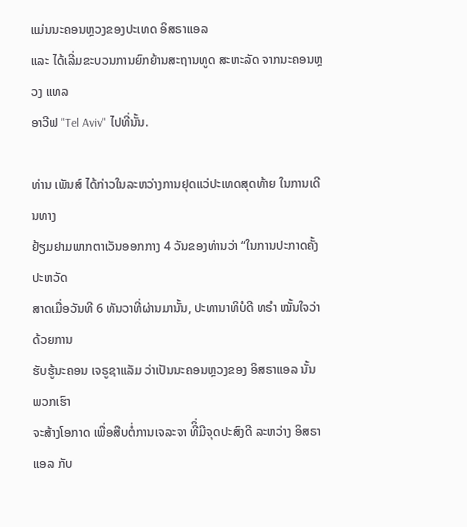ແມ່ນນະຄອນຫຼວງຂອງປະເທດ ອິສຣາແອລ
ແລະ ໄດ້ເລີ່ມຂະບວນການຍົກຍ້ານສະຖານທູດ ສະຫະລັດ ຈາກນະຄອນຫຼວງ ແທລ
ອາວີຟ "Tel Aviv" ໄປທີ່ນັ້ນ.

ທ່ານ ເພັນສ໌ ໄດ້ກ່າວໃນລະຫວ່າງການຢຸດແວ່ປະເທດສຸດທ້າຍ ໃນການເດີນທາງ
ຢ້ຽມຢາມພາກຕາເວັນອອກກາງ 4 ວັນຂອງທ່ານວ່າ “ໃນການປະກາດຄັ້ງປະຫວັດ
ສາດເມື່ອວັນທີ 6 ທັນວາທີ່ຜ່ານມານັ້ນ, ປະທານາທິບໍດີ ທຣຳ ໝັ້ນໃຈວ່າ ດ້ວຍການ
ຮັບຮູ້ນະຄອນ ເຈຣູຊາແລັມ ວ່າເປັນນະຄອນຫຼວງຂອງ ອິສຣາແອລ ນັ້ນ ພວກເຮົາ
ຈະສ້າງໂອກາດ ເພື່ອສືບຕໍ່ການເຈລະຈາ ທີິ່ມີຈຸດປະສົງດີ ລະຫວ່າງ ອິສຣາແອລ ກັບ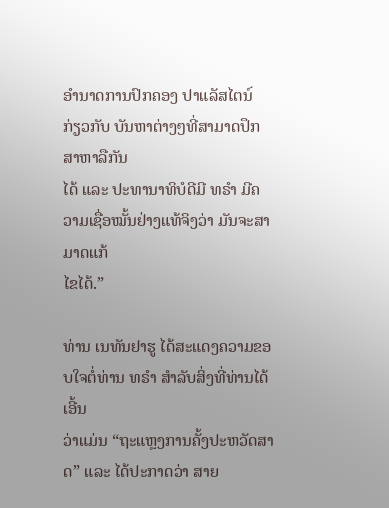ອຳນາດການປົກຄອງ ປາແລັສໄຕນ໌ ກ່ຽວກັບ ບັນຫາຕ່າງໆທີ່ສາມາດປຶກສາຫາລືກັນ
ໄດ້ ແລະ ປະທານາທິບໍດີມີ ທຣຳ ມີຄວາມເຊື່ອໝັ້ນຢ່າງແທ້ຈິງວ່າ ມັນຈະສາມາດແກ້
ໄຂໄດ້.”

ທ່ານ ເນທັນຢາຮູ ໄດ້ສະແດງຄວາມຂອບໃຈຕໍ່ທ່ານ ທຣຳ ສຳລັບສິ່ງທີ່ທ່ານໄດ້ເອີ້ນ
ວ່າແມ່ນ “ຖະແຫຼງການຄັ້ງປະຫວັດສາດ” ແລະ ໄດ້ປະກາດວ່າ ສາຍ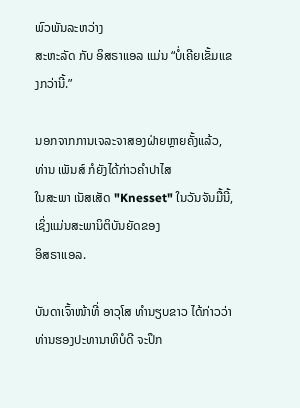ພົວພັນລະຫວ່າງ
ສະຫະລັດ ກັບ ອິສຣາແອລ ແມ່ນ “ບໍ່ເຄີຍເຂັ້ມແຂງກວ່ານີ້.”

ນອກຈາກການເຈລະຈາສອງຝ່າຍຫຼາຍຄັ້ງແລ້ວ, ທ່ານ ເພັນສ໌ ກໍຍັງໄດ້ກ່າວຄຳປາໄສ
ໃນສະພາ ເນັສເສັດ "Knesset" ໃນວັນຈັນມື້ນີ້, ເຊິ່ງແມ່ນສະພານິຕິບັນຍັດຂອງ
ອິສຣາແອລ.

ບັນດາເຈົ້າໜ້າທີ່ ອາວຸໂສ ທຳນຽບຂາວ ໄດ້ກ່າວວ່າ ທ່ານຮອງປະທານາທິບໍດີ ຈະປຶກ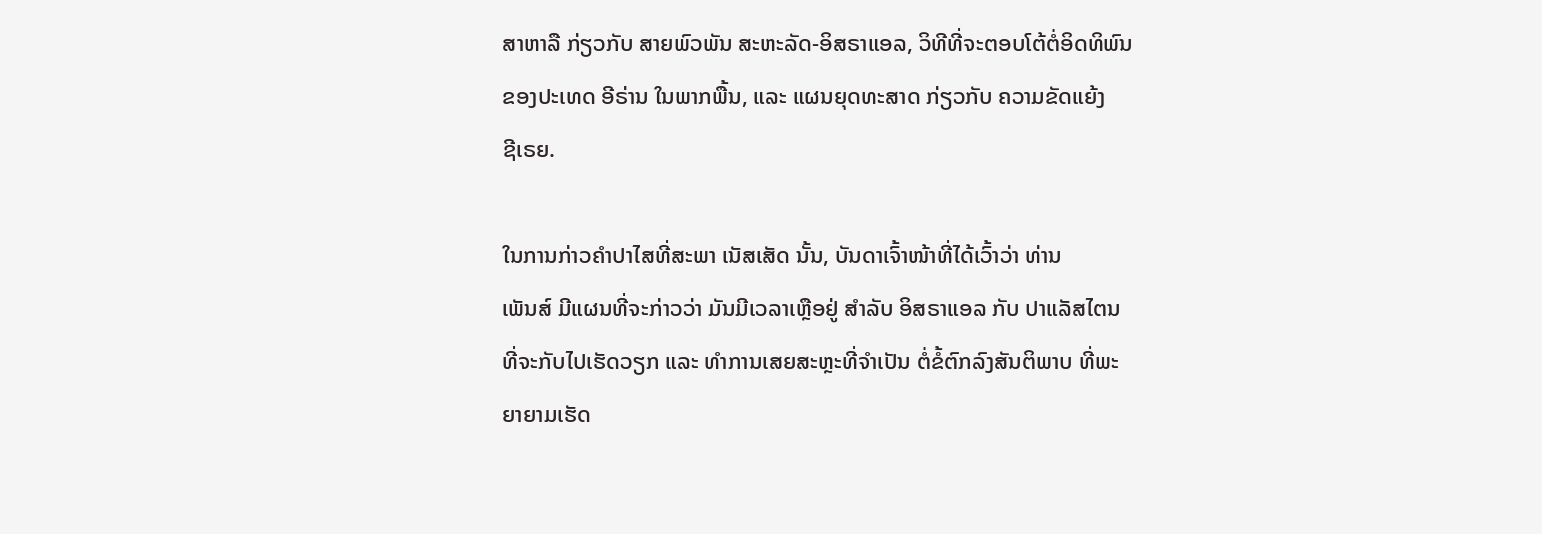ສາຫາລື ກ່ຽວກັບ ສາຍພົວພັນ ສະຫະລັດ-ອິສຣາແອລ, ວິທີທີ່ຈະຕອບໂຕ້ຕໍ່ອິດທິພົນ
ຂອງປະເທດ ອີຣ່ານ ໃນພາກພື້ນ, ແລະ ແຜນຍຸດທະສາດ ກ່ຽວກັບ ຄວາມຂັດແຍ້ງ
ຊີເຣຍ.

ໃນການກ່າວຄຳປາໄສທີ່ສະພາ ເນັສເສັດ ນັ້ນ, ບັນດາເຈົ້າໜ້າທີ່ໄດ້ເວົ້າວ່າ ທ່ານ
ເພັນສ໌ ມີແຜນທີ່ຈະກ່າວວ່າ ມັນມີເວລາເຫຼືອຢູ່ ສຳລັບ ອິສຣາແອລ ກັບ ປາແລັສໄຕນ
ທີ່ຈະກັບໄປເຮັດວຽກ ແລະ ທຳການເສຍສະຫຼະທີ່ຈຳເປັນ ຕໍ່ຂໍ້ຕົກລົງສັນຕິພາບ ທີ່ພະ
ຍາຍາມເຮັດ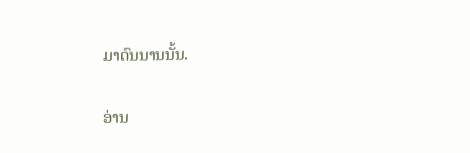ມາດົນນານນັ້ນ.

ອ່ານ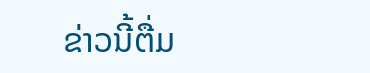ຂ່າວນີ້ຕື່ມ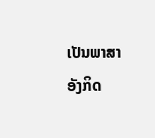ເປັນພາສາອັງກິດ